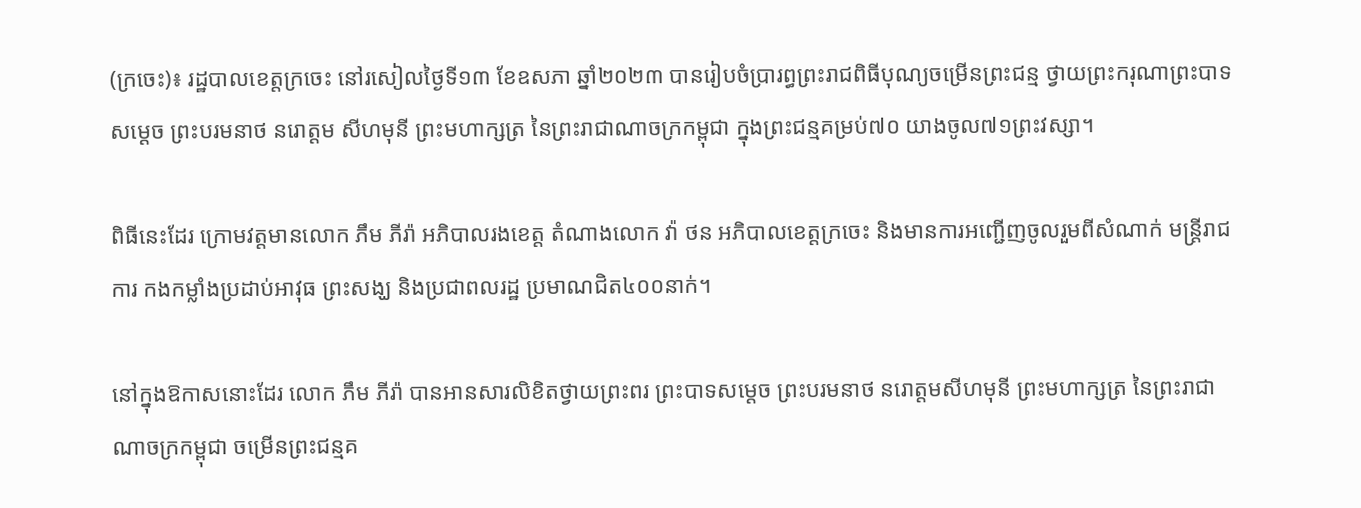(ក្រចេះ)៖ រដ្ឋបាលខេត្តក្រចេះ នៅរសៀលថ្ងៃទី១៣ ខែឧសភា ឆ្នាំ២០២៣ បានរៀបចំប្រារព្ធព្រះរាជពិធីបុណ្យចម្រើនព្រះជន្ម ថ្វាយព្រះករុណាព្រះបាទសម្ដេច ព្រះបរមនាថ នរោត្តម សីហមុនី ព្រះមហាក្សត្រ នៃព្រះរាជាណាចក្រកម្ពុជា ក្នុងព្រះជន្មគម្រប់៧០ យាងចូល៧១ព្រះវស្សា។

ពិធីនេះដែរ ក្រោមវត្តមានលោក ភឹម ភីរ៉ា អភិបាលរងខេត្ត តំណាងលោក វ៉ា ថន អភិបាលខេត្តក្រចេះ និងមានការអញ្ជើញចូលរួមពីសំណាក់ មន្ត្រីរាជការ កងកម្លាំងប្រដាប់អាវុធ ព្រះសង្ឃ និងប្រជាពលរដ្ឋ ប្រមាណជិត៤០០នាក់។

នៅក្នុងឱកាសនោះដែរ លោក ភឹម ភីរ៉ា បានអានសារលិខិតថ្វាយព្រះពរ ព្រះបាទសម្ដេច ព្រះបរមនាថ នរោត្តមសីហមុនី ព្រះមហាក្សត្រ នៃព្រះរាជាណាចក្រកម្ពុជា ចម្រើនព្រះជន្មគ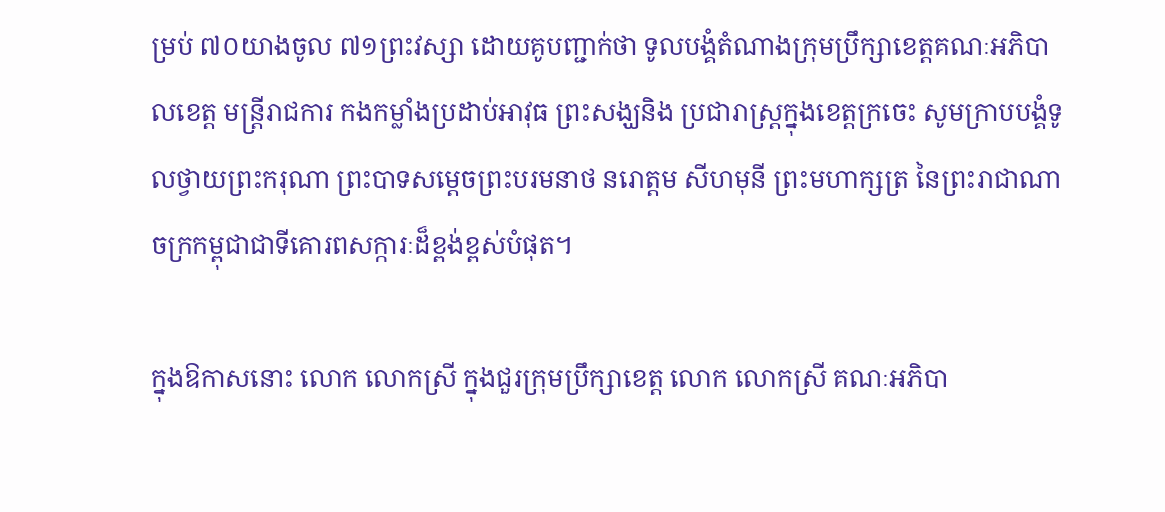ម្រប់ ៧០យាងចូល ៧១ព្រះវស្សា ដោយគូបញ្ជាក់ថា ទូលបង្គំតំណាងក្រុមប្រឹក្សាខេត្តគណៈអភិបាលខេត្ត មន្ត្រីរាជការ កងកម្លាំងប្រដាប់អាវុធ ព្រះសង្ឃនិង ប្រជារាស្ត្រក្នុងខេត្តក្រចេះ សូមក្រាបបង្គំទូលថ្វាយព្រះករុណា ព្រះបាទសម្ដេចព្រះបរមនាថ នរោត្តម សីហមុនី ព្រះមហាក្សត្រ នៃព្រះរាជាណាចក្រកម្ពុជាជាទីគោរពសក្ការៈដ៏ខ្ពង់ខ្ពស់បំផុត។

ក្នុងឱកាសនោះ លោក លោកស្រី ក្នុងជួរក្រុមប្រឹក្សាខេត្ត លោក លោកស្រី គណៈអភិបា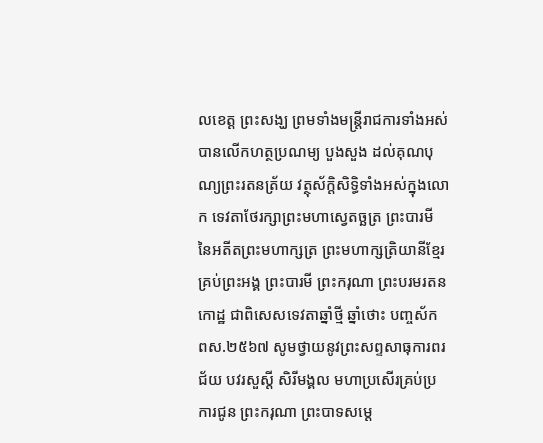លខេត្ត ព្រះសង្ឃ ព្រមទាំងមន្ត្រីរាជការទាំងអស់ បានលើកហត្ថប្រណម្យ បួងសួង ដល់គុណបុណ្យព្រះរតនត្រ័យ វត្ថុស័ក្តិសិទ្ធិទាំងអស់ក្នុងលោក ទេវតាថែរក្សាព្រះមហាស្វេតច្ឆត្រ ព្រះបារមី នៃអតីតព្រះមហាក្សត្រ ព្រះមហាក្សត្រិយានីខ្មែរ គ្រប់ព្រះអង្គ ព្រះបារមី ព្រះករុណា ព្រះបរមរតនកោដ្ឋ ជាពិសេសទេវតាឆ្នាំថ្មី ឆ្នាំថោះ បញ្ចស័ក ពស.២៥៦៧ សូមថ្វាយនូវព្រះសព្ទសាធុការពរជ័យ បវរសួស្ដី សិរីមង្គល មហាប្រសើរគ្រប់ប្រការជូន ព្រះករុណា ព្រះបាទសម្ដេ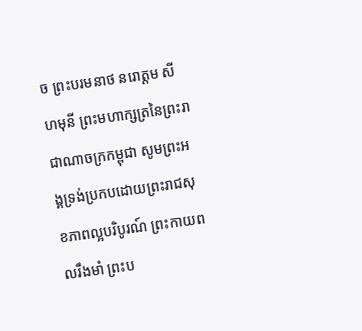ច ព្រះបរមនាថ នរោត្តម សីហមុនី ព្រះមហាក្សត្រនៃព្រះរាជាណាចក្រកម្ពុជា សូមព្រះអង្គទ្រង់ប្រកបដោយព្រះរាជសុខភាពល្អបរិបូរណ៍ ព្រះកាយពលរឹងមាំ ព្រះប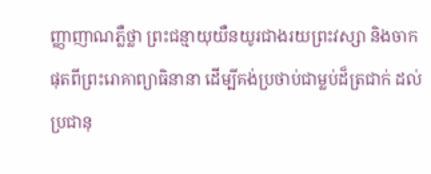ញ្ញាញាណភ្លឺថ្លា ព្រះជន្មាយុយឺនយូរជាងរយព្រះវស្សា និងចាកផុតពីព្រះរោគាព្យាធិនានា ដើម្បីគង់ប្រថាប់ជាម្លប់ដ៏ត្រជាក់ ដល់ប្រជានុ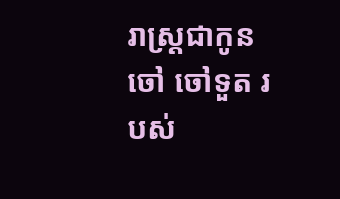រាស្រ្តជាកូនចៅ ចៅទួត របស់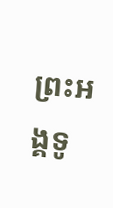ព្រះអង្គទូ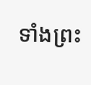ទាំងព្រះ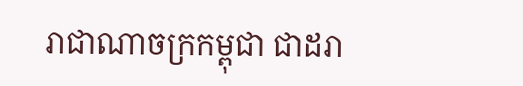រាជាណាចក្រកម្ពុជា ជាដរា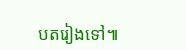បតរៀងទៅ៕